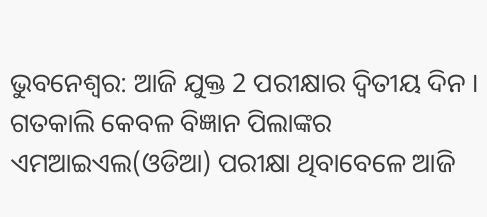ଭୁବନେଶ୍ବର: ଆଜି ଯୁକ୍ତ 2 ପରୀକ୍ଷାର ଦ୍ବିତୀୟ ଦିନ । ଗତକାଲି କେବଳ ବିଜ୍ଞାନ ପିଲାଙ୍କର ଏମଆଇଏଲ(ଓଡିଆ) ପରୀକ୍ଷା ଥିବାବେଳେ ଆଜି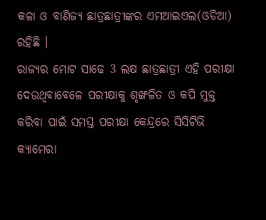କଳା ଓ ବାଣିଜ୍ୟ ଛାତ୍ରଛାତ୍ରୀଙ୍କର ଏମଆଇଏଲ(ଓଡିଆ) ରହିଛି ।
ରାଜ୍ୟର ମୋଟ ସାଢେ 3 ଲକ୍ଷ ଛାତ୍ରଛାତ୍ରୀ ଏହି ପରୀକ୍ଷା ଦେଉଥିବାବେଳେ ପରୀକ୍ଷାକୁ ଶୃଙ୍ଖଳିତ ଓ କପି ମୁକ୍ତ କରିବା ପାଇଁ ସମସ୍ତ ପରୀକ୍ଷା କେନ୍ଦ୍ରରେ ସିସିଟିଭି କ୍ୟାମେରା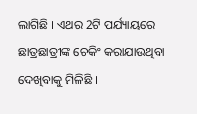ଲାଗିଛି । ଏଥର 2ଟି ପର୍ଯ୍ୟାୟରେ ଛାତ୍ରଛାତ୍ରୀଙ୍କ ଚେକିଂ କରାଯାଉଥିବା ଦେଖିବାକୁ ମିଳିଛି ।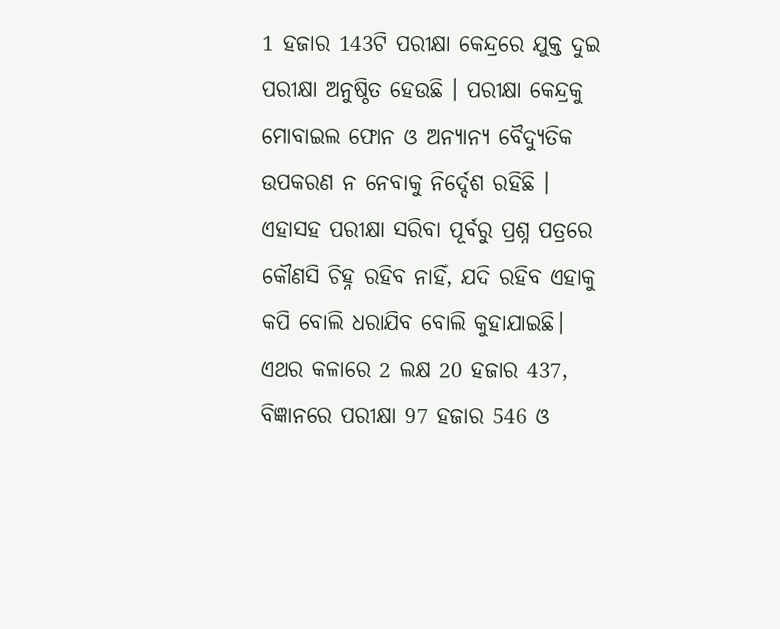1 ହଜାର 143ଟି ପରୀକ୍ଷା କେନ୍ଦ୍ରରେ ଯୁକ୍ତ ଦୁଇ ପରୀକ୍ଷା ଅନୁଷ୍ଠିତ ହେଉଛି । ପରୀକ୍ଷା କେନ୍ଦ୍ରକୁ ମୋବାଇଲ ଫୋନ ଓ ଅନ୍ୟାନ୍ୟ ବୈଦ୍ୟୁତିକ ଉପକରଣ ନ ନେବାକୁ ନିର୍ଦ୍ଦେଶ ରହିଛି । ଏହାସହ ପରୀକ୍ଷା ସରିବା ପୂର୍ବରୁ ପ୍ରଶ୍ନ ପତ୍ରରେ କୌଣସି ଚିହ୍ନ ରହିବ ନାହିଁ, ଯଦି ରହିବ ଏହାକୁ କପି ବୋଲି ଧରାଯିବ ବୋଲି କୁହାଯାଇଛି।
ଏଥର କଳାରେ 2 ଲକ୍ଷ 20 ହଜାର 437, ବିଜ୍ଞାନରେ ପରୀକ୍ଷା 97 ହଜାର 546 ଓ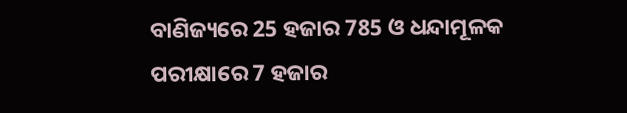ବାଣିଜ୍ୟରେ 25 ହଜାର 785 ଓ ଧନ୍ଦାମୂଳକ ପରୀକ୍ଷାରେ 7 ହଜାର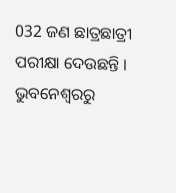032 ଜଣ ଛାତ୍ରଛାତ୍ରୀ ପରୀକ୍ଷା ଦେଉଛନ୍ତି ।
ଭୁବନେଶ୍ବରରୁ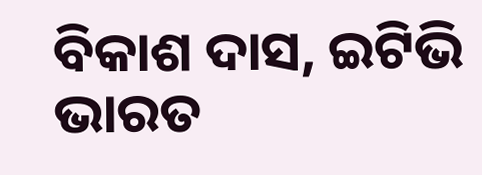ବିକାଶ ଦାସ, ଇଟିଭି ଭାରତ